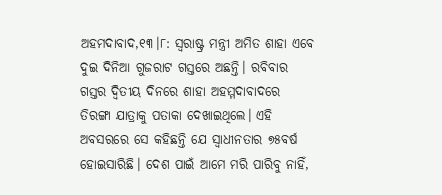ଅହମଦାବାଦ,୧୩।୮: ସ୍ବରାଷ୍ଟ୍ର ମନ୍ତ୍ରୀ ଅମିତ ଶାହା ଏବେ ଦୁଇ ଦିନିଆ ଗୁଜରାଟ ଗସ୍ତରେ ଅଛନ୍ତି। ରବିବାର ଗସ୍ତର ଦ୍ୱିତୀୟ ଦିନରେ ଶାହା ଅହମ୍ମଦାବାଦରେ ତିରଙ୍ଗା ଯାତ୍ରାକୁ ପତାକା ଦେଖାଇଥିଲେ। ଏହି ଅବସରରେ ସେ କହିଛନ୍ତି ଯେ ସ୍ବାଧୀନତାର ୭୫ବର୍ଷ ହୋଇସାରିଛି। ଦେଶ ପାଇଁ ଆମେ ମରି ପାରିବୁ ନାହିଁ,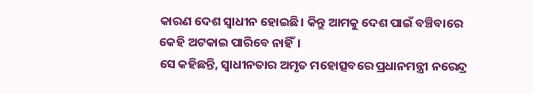କାରଣ ଦେଶ ସ୍ବାଧୀନ ହୋଇଛି। କିନ୍ତୁ ଆମକୁ ଦେଶ ପାଇଁ ବଞ୍ଚିବାରେ କେହି ଅଟକାଇ ପାରିବେ ନାହିଁ।
ସେ କହିଛନ୍ତି, ସ୍ବାଧୀନତାର ଅମୃତ ମହୋତ୍ସବରେ ପ୍ରଧାନମନ୍ତ୍ରୀ ନରେନ୍ଦ୍ର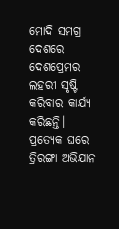ମୋଦି ସମଗ୍ର ଦେଶରେ ଦେଶପ୍ରେମର ଲହରୀ ସୃଷ୍ଟି କରିବାର କାର୍ଯ୍ୟ କରିଛନ୍ତି। ପ୍ରତ୍ୟେକ ଘରେ ତ୍ରିରଙ୍ଗା ଅଭିଯାନ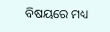ବିଷୟରେ ମଧ୍ୟ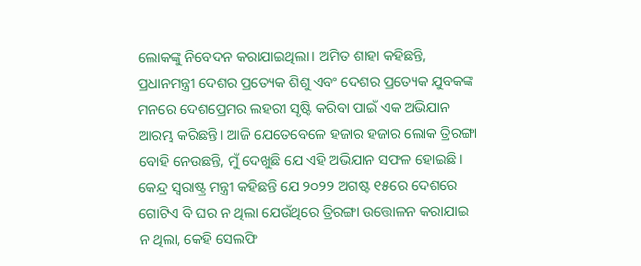ଲୋକଙ୍କୁ ନିବେଦନ କରାଯାଇଥିଲା। ଅମିତ ଶାହା କହିଛନ୍ତି, ପ୍ରଧାନମନ୍ତ୍ରୀ ଦେଶର ପ୍ରତ୍ୟେକ ଶିଶୁ ଏବଂ ଦେଶର ପ୍ରତ୍ୟେକ ଯୁବକଙ୍କ ମନରେ ଦେଶପ୍ରେମର ଲହରୀ ସୃଷ୍ଟି କରିବା ପାଇଁ ଏକ ଅଭିଯାନ ଆରମ୍ଭ କରିଛନ୍ତି। ଆଜି ଯେତେବେଳେ ହଜାର ହଜାର ଲୋକ ତ୍ରିରଙ୍ଗା ବୋହି ନେଉଛନ୍ତି, ମୁଁ ଦେଖୁଛି ଯେ ଏହି ଅଭିଯାନ ସଫଳ ହୋଇଛି।
କେନ୍ଦ୍ର ସ୍ବରାଷ୍ଟ୍ର ମନ୍ତ୍ରୀ କହିଛନ୍ତି ଯେ ୨୦୨୨ ଅଗଷ୍ଟ ୧୫ରେ ଦେଶରେ ଗୋଟିଏ ବି ଘର ନ ଥିଲା ଯେଉଁଥିରେ ତ୍ରିରଙ୍ଗା ଉତ୍ତୋଳନ କରାଯାଇ ନ ଥିଲା, କେହି ସେଲଫି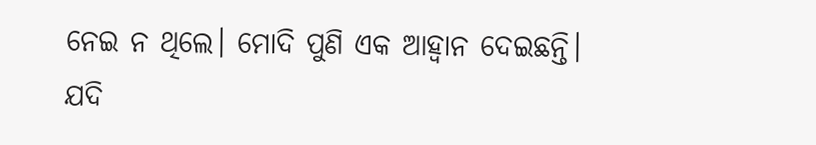ନେଇ ନ ଥିଲେ। ମୋଦି ପୁଣି ଏକ ଆହ୍ବାନ ଦେଇଛନ୍ତି। ଯଦି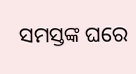ସମସ୍ତଙ୍କ ଘରେ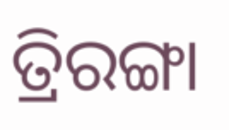ତ୍ରିରଙ୍ଗା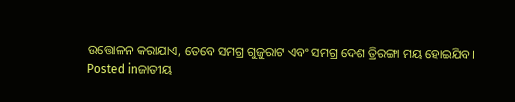ଉତ୍ତୋଳନ କରାଯାଏ, ତେବେ ସମଗ୍ର ଗୁଜୁରାଟ ଏବଂ ସମଗ୍ର ଦେଶ ତ୍ରିରଙ୍ଗା ମୟ ହୋଇଯିବ।
Posted inଜାତୀୟ